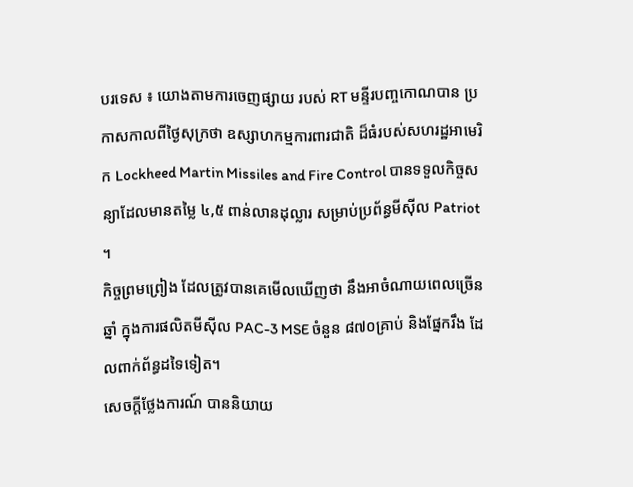បរទេស ៖ យោងតាមការចេញផ្សាយ របស់ RT មន្ទីរបញ្ចកោណបាន ប្រកាសកាលពីថ្ងៃសុក្រថា ឧស្សាហកម្មការពារជាតិ ដ៏ធំរបស់សហរដ្ឋអាមេរិក Lockheed Martin Missiles and Fire Control បានទទួលកិច្ចសន្យាដែលមានតម្លៃ ៤,៥ ពាន់លានដុល្លារ សម្រាប់ប្រព័ន្ធមីស៊ីល Patriot ។
កិច្ចព្រមព្រៀង ដែលត្រូវបានគេមើលឃើញថា នឹងអាចំណាយពេលច្រើនឆ្នាំ ក្នុងការផលិតមីស៊ីល PAC-3 MSE ចំនួន ៨៧០គ្រាប់ និងផ្នែករឹង ដែលពាក់ព័ន្ធដទៃទៀត។
សេចក្តីថ្លែងការណ៍ បាននិយាយ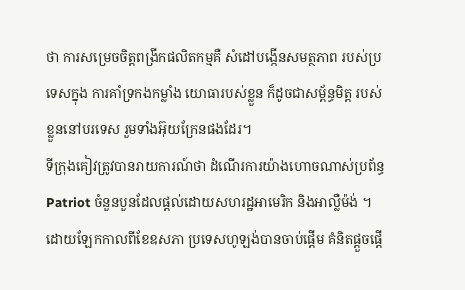ថា ការសម្រេចចិត្តពង្រីកផលិតកម្មគឺ សំដៅបង្កើនសមត្ថភាព របស់ប្រទេសក្នុង ការគាំទ្រកងកម្លាំង យោធារបស់ខ្លួន ក៏ដូចជាសម្ព័ន្ធមិត្ត របស់ខ្លួននៅបរទេស រួមទាំងអ៊ុយក្រែនផងដែរ។
ទីក្រុងគៀវត្រូវបានរាយការណ៍ថា ដំណើរការយ៉ាងហោចណាស់ប្រព័ន្ធ Patriot ចំនួនបួនដែលផ្តល់ដោយសហរដ្ឋអាមេរិក និងអាល្លឺម៉ង់ ។
ដោយឡែកកាលពីខែឧសភា ប្រទេសហូឡង់បានចាប់ផ្តើម គំនិតផ្តួចផ្តើ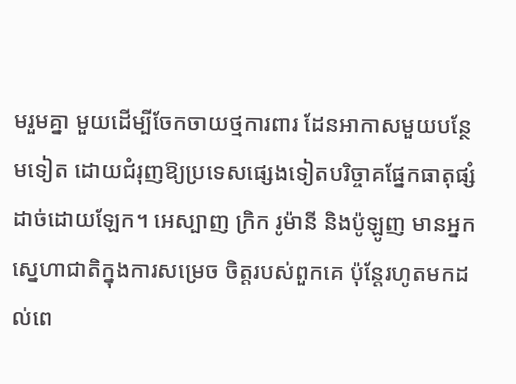មរួមគ្នា មួយដើម្បីចែកចាយថ្មការពារ ដែនអាកាសមួយបន្ថែមទៀត ដោយជំរុញឱ្យប្រទេសផ្សេងទៀតបរិច្ចាគផ្នែកធាតុផ្សំដាច់ដោយឡែក។ អេស្បាញ ក្រិក រូម៉ានី និងប៉ូឡូញ មានអ្នកស្នេហាជាតិក្នុងការសម្រេច ចិត្តរបស់ពួកគេ ប៉ុន្តែរហូតមកដល់ពេ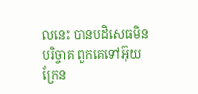លនេះ បានបដិសេធមិនបរិច្ចាគ ពួកគេទៅអ៊ុយក្រែន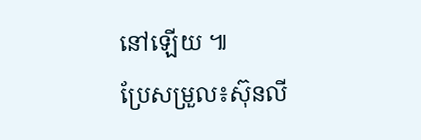នៅឡើយ ៕
ប្រែសម្រួល៖ស៊ុនលី